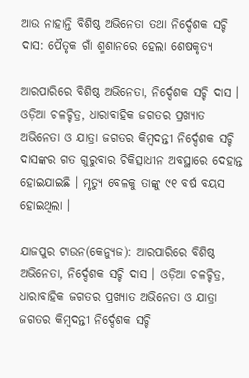ଆଉ ନାହାନ୍ତି ବିଶିଷ୍ଠ ଅଭିନେତା ତଥା ନିର୍ଦ୍ଦେଶକ ସଚ୍ଚି ଦାସ: ପୈତୃକ ଗାଁ ଶ୍ମଶାନରେ ହେଲା ଶେଷକୃତ୍ୟ

ଆରପାରିରେ ବିଶିଷ୍ଠ ଅଭିନେତା, ନିର୍ଦ୍ଦେଶକ ସଚ୍ଚି ଦାସ । ଓଡ଼ିଆ ଚଳଚ୍ଚିତ୍ର, ଧାରାବାହିକ ଜଗତର ପ୍ରଖ୍ୟାତ ଅଭିନେତା ଓ ଯାତ୍ରା ଜଗତର କିମ୍ବଦନ୍ତୀ ନିର୍ଦ୍ଦେଶକ ସଚ୍ଚି ଦାସଙ୍କର ଗତ ଗୁରୁବାର ଚିକିତ୍ସାଧୀନ ଅବସ୍ଥାରେ ଦେହାନ୍ତ ହୋଇଯାଇଛି । ମୃତ୍ୟୁ ବେଳକୁ ତାଙ୍କୁ ୯୧ ବର୍ଷ ବୟସ ହୋଇଥିଲା ।

ଯାଜପୁର ଟାଉନ(କେନ୍ୟୁଜ): ଆରପାରିରେ ବିଶିଷ୍ଠ ଅଭିନେତା, ନିର୍ଦ୍ଦେଶକ ସଚ୍ଚି ଦାସ । ଓଡ଼ିଆ ଚଳଚ୍ଚିତ୍ର, ଧାରାବାହିକ ଜଗତର ପ୍ରଖ୍ୟାତ ଅଭିନେତା ଓ ଯାତ୍ରା ଜଗତର କିମ୍ବଦନ୍ତୀ ନିର୍ଦ୍ଦେଶକ ସଚ୍ଚି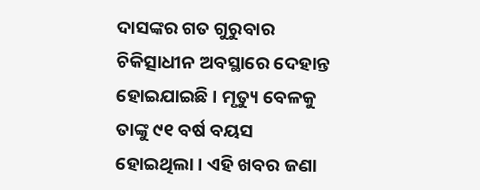ଦାସଙ୍କର ଗତ ଗୁରୁବାର ଚିକିତ୍ସାଧୀନ ଅବସ୍ଥାରେ ଦେହାନ୍ତ ହୋଇଯାଇଛି । ମୃତ୍ୟୁ ବେଳକୁ ତାଙ୍କୁ ୯୧ ବର୍ଷ ବୟସ ହୋଇଥିଲା । ଏହି ଖବର ଜଣା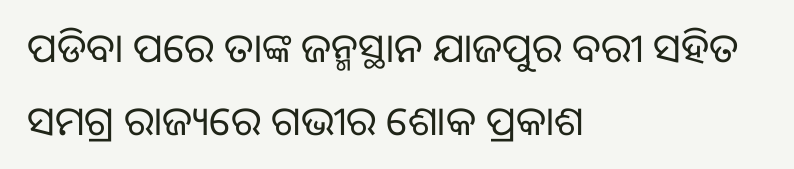ପଡିବା ପରେ ତାଙ୍କ ଜନ୍ମସ୍ଥାନ ଯାଜପୁର ବରୀ ସହିତ ସମଗ୍ର ରାଜ୍ୟରେ ଗଭୀର ଶୋକ ପ୍ରକାଶ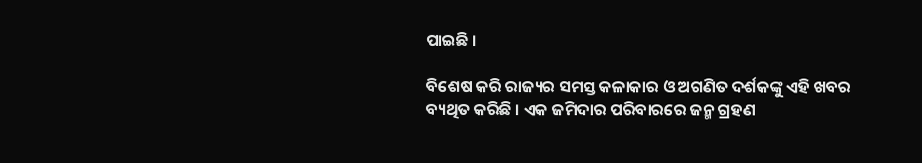ପାଇଛି ।

ବିଶେଷ କରି ରାଜ୍ୟର ସମସ୍ତ କଳାକାର ଓ ଅଗଣିତ ଦର୍ଶକଙ୍କୁ ଏହି ଖବର ବ୍ୟଥିତ କରିଛି । ଏକ ଜମିଦାର ପରିବାରରେ ଜନ୍ମ ଗ୍ରହଣ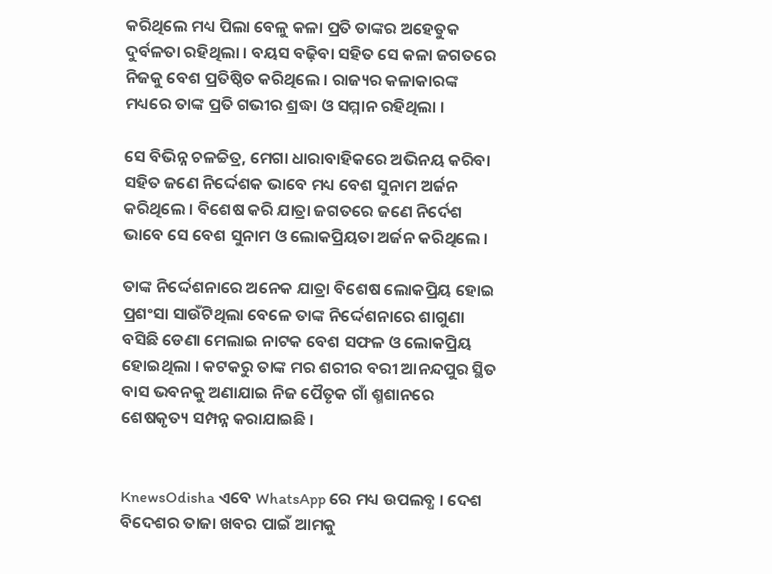କରିଥିଲେ ମଧ୍ୟ ପିଲା ବେଳୁ କଳା ପ୍ରତି ତାଙ୍କର ଅହେତୁକ ଦୁର୍ବଳତା ରହିଥିଲା । ବୟସ ବଢ଼ିବା ସହିତ ସେ କଳା ଜଗତରେ ନିଜକୁ ବେଶ ପ୍ରତିଷ୍ଠିତ କରିଥିଲେ । ରାଜ୍ୟର କଳାକାରଙ୍କ ମଧ୍ୟରେ ତାଙ୍କ ପ୍ରତି ଗଭୀର ଶ୍ରଦ୍ଧା ଓ ସମ୍ମାନ ରହିଥିଲା ।

ସେ ବିଭିନ୍ନ ଚଳଚ୍ଚିତ୍ର, ମେଗା ଧାରାବାହିକରେ ଅଭିନୟ କରିବା ସହିତ ଜଣେ ନିର୍ଦ୍ଦେଶକ ଭାବେ ମଧ୍ୟ ବେଶ ସୁନାମ ଅର୍ଜନ କରିଥିଲେ । ବିଶେଷ କରି ଯାତ୍ରା ଜଗତରେ ଜଣେ ନିର୍ଦେଶ ଭାବେ ସେ ବେଶ ସୁନାମ ଓ ଲୋକପ୍ରିୟତା ଅର୍ଜନ କରିଥିଲେ ।

ତାଙ୍କ ନିର୍ଦ୍ଦେଶନାରେ ଅନେକ ଯାତ୍ରା ବିଶେଷ ଲୋକପ୍ରିୟ ହୋଇ ପ୍ରଶଂସା ସାଉଁଟିଥିଲା ବେଳେ ତାଙ୍କ ନିର୍ଦ୍ଦେଶନାରେ ଶାଗୁଣା ବସିଛି ଡେଣା ମେଲାଇ ନାଟକ ବେଶ ସଫଳ ଓ ଲୋକପ୍ରିୟ ହୋଇଥିଲା । କଟକରୁ ତାଙ୍କ ମର ଶରୀର ବରୀ ଆନନ୍ଦପୁର ସ୍ଥିତ ବାସ ଭବନକୁ ଅଣାଯାଇ ନିଜ ପୈତୃକ ଗାଁ ଶ୍ମଶାନରେ ଶେଷକୃତ୍ୟ ସମ୍ପନ୍ନ କରାଯାଇଛି ।


KnewsOdisha ଏବେ WhatsApp ରେ ମଧ୍ୟ ଉପଲବ୍ଧ । ଦେଶ ବିଦେଶର ତାଜା ଖବର ପାଇଁ ଆମକୁ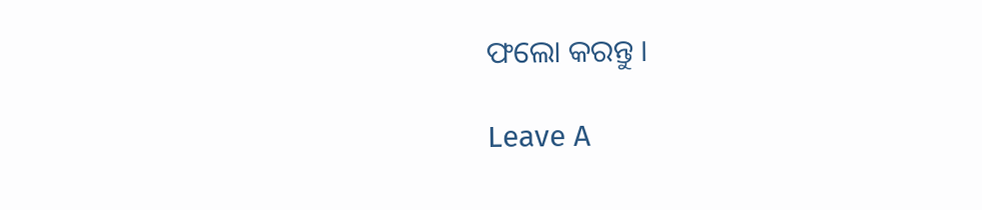ଫଲୋ କରନ୍ତୁ ।

Leave A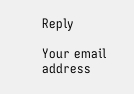Reply

Your email address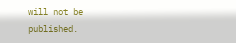will not be published.